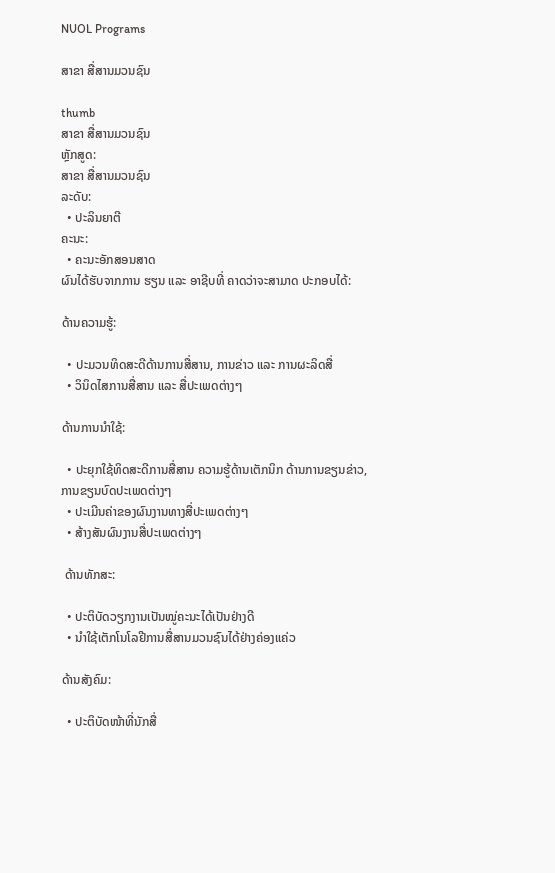NUOL Programs

ສາຂາ ສື່ສານມວນຊົນ

thumb
ສາຂາ ສື່ສານມວນຊົນ
ຫຼັກສູດ:
ສາຂາ ສື່ສານມວນຊົນ
ລະດັບ:
  • ປະລິນຍາຕີ
ຄະນະ:
  • ຄະນະອັກສອນສາດ
ຜົນໄດ້ຮັບຈາກການ ຮຽນ ແລະ ອາຊີບທີ່ ຄາດວ່າຈະສາມາດ ປະກອບໄດ້:

ດ້ານຄວາມຮູ້:

  • ປະມວນທິດສະດີດ້ານການສື່ສານ, ການຂ່າວ ແລະ ການຜະລິດສື່
  • ວິນິດໄສການສື່ສານ ແລະ ສື່ປະເພດຕ່າງໆ

ດ້ານການນໍາໃຊ້:

  • ປະຍຸກໃຊ້ທິດສະດີການສື່ສານ ຄວາມຮູ້ດ້ານເຕັກນິກ ດ້ານການຂຽນຂ່າວ, ການຂຽນບົດປະເພດຕ່າງໆ
  • ປະເມີນຄ່າຂອງຜົນງານທາງສື່ປະເພດຕ່າງໆ
  • ສ້າງສັນຜົນງານສື່ປະເພດຕ່າງໆ

 ດ້ານທັກສະ:

  • ປະຕິບັດວຽກງານເປັນໝູ່ຄະນະໄດ້ເປັນຢ່າງດີ
  • ນໍາໃຊ້ເຕັກໂນໂລຢີການສື່ສານມວນຊົນໄດ້ຢ່າງຄ່ອງແຄ່ວ

ດ້ານສັງຄົມ:

  • ປະຕິບັດໜ້າທີ່ນັກສື່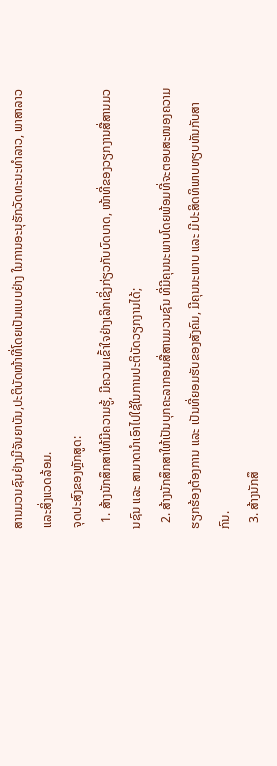ສານມວນຊົນຢ່າງມີຈັນຍາບັນ,ປະຕິບັດໜ້າທີ່ໂດຍເປັນແບບຢ່າງ ໃນການອະນຸຮັກວັດທະນະທໍາລາວ, ພາສາລາວ ແລະສິ່ງແວດລ້ອມ.
ຈຸດປະສົງຂອງຫຼັກສູດ:
  1. ສ້າງນັກສຶກສາໃຫ້ມີຄວາມຮູ້, ມີຄວາມເຂົ້າໃຈຢ່າງເລິກເຊິ່ງກ່ຽວກັບບົດບາດ, ໜ້າທີ່ຂອງວຽກງານສື່ສານມວນຊົນ ແລະ ສາມາດນຳເອົາໄປໃຊ້ໃນການປະຕິບັດວຽກງານໄດ້;
  2. ສ້າງນັກສຶກສາໃຫ້ເປັນບຸກຄະລາກອນສື່ສານມວນຊົນ ທີ່ມີຄຸນນະພາບໂດຍພ້ອມທີ່ຈະຕອບສະໜອງຄວາມຮຽກຮ້ອງຕ້ອງການ ແລະ ເປັນທີ່ຍອມຮັບຂອງສັງຄົມ, ມີຄຸນນະພາບ ແລະ ມີປະສິດທິພາບທຽບທັນກັບສາກົນ.
  3. ສ້າງນັກສຶ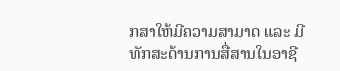ກສາໃຫ້ມີຄວາມສາມາດ ແລະ ມີທັກສະດ້ານການສື່ສານໃນອາຊີ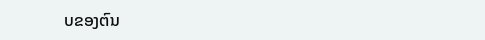ບຂອງຕົນ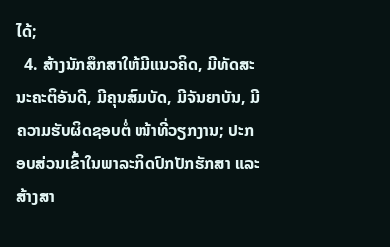ໄດ້;
  4. ສ້າງນັກສຶກສາໃຫ້ມີແນວຄິດ, ມີທັດສະນະຄະຕິອັນດີ, ມີຄຸນສົມບັດ, ມີຈັນຍາບັນ, ມີຄວາມຮັບຜິດຊອບຕໍ່ ໜ້າທີ່ວຽກງານ; ປະກອບສ່ວນເຂົ້າໃນພາລະກິດປົກປັກຮັກສາ ແລະ ສ້າງສາ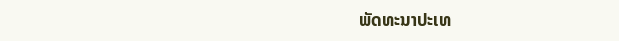ພັດທະນາປະເທ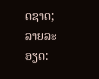ດຊາດ;
ລາຍລະອຽດ: